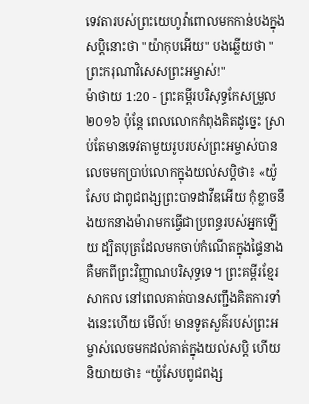ទេវតារបស់ព្រះយេហូវ៉ាពោលមកកាន់បងក្នុងសប្តិនោះថា "យ៉ាកុបអើយ" បងឆ្លើយថា "ព្រះករុណាវិសេសព្រះអម្ចាស់!"
ម៉ាថាយ 1:20 - ព្រះគម្ពីរបរិសុទ្ធកែសម្រួល ២០១៦ ប៉ុន្តែ ពេលលោកកំពុងគិតដូច្នេះ ស្រាប់តែមានទេវតាមួយរូបរបស់ព្រះអម្ចាស់បានលេចមកប្រាប់លោកក្នុងយល់សប្តិថា៖ «យ៉ូសែប ជាពូជពង្សព្រះបាទដាវីឌអើយ កុំខ្លាចនឹងយកនាងម៉ារាមកធ្វើជាប្រពន្ធរបស់អ្នកឡើយ ដ្បិតបុត្រដែលមកចាប់កំណើតក្នុងផ្ទៃនាង គឺមកពីព្រះវិញ្ញាណបរិសុទ្ធទេ។ ព្រះគម្ពីរខ្មែរសាកល នៅពេលគាត់បានសញ្ជឹងគិតការទាំងនេះហើយ មើល៍! មានទូតសួគ៌របស់ព្រះអម្ចាស់លេចមកដល់គាត់ក្នុងយល់សប្តិ ហើយនិយាយថា៖ “យ៉ូសែបពូជពង្ស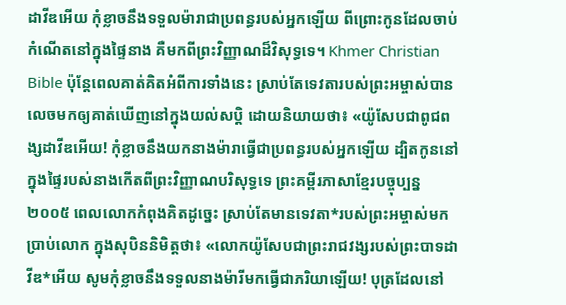ដាវីឌអើយ កុំខ្លាចនឹងទទួលម៉ារាជាប្រពន្ធរបស់អ្នកឡើយ ពីព្រោះកូនដែលចាប់កំណើតនៅក្នុងផ្ទៃនាង គឺមកពីព្រះវិញ្ញាណដ៏វិសុទ្ធទេ។ Khmer Christian Bible ប៉ុន្ដែពេលគាត់គិតអំពីការទាំងនេះ ស្រាប់តែទេវតារបស់ព្រះអម្ចាស់បានលេចមកឲ្យគាត់ឃើញនៅក្នុងយល់សប្តិ ដោយនិយាយថា៖ «យ៉ូសែបជាពូជពង្សដាវីឌអើយ! កុំខ្លាចនឹងយកនាងម៉ារាធ្វើជាប្រពន្ធរបស់អ្នកឡើយ ដ្បិតកូននៅក្នុងផ្ទៃរបស់នាងកើតពីព្រះវិញ្ញាណបរិសុទ្ធទេ ព្រះគម្ពីរភាសាខ្មែរបច្ចុប្បន្ន ២០០៥ ពេលលោកកំពុងគិតដូច្នេះ ស្រាប់តែមានទេវតា*របស់ព្រះអម្ចាស់មកប្រាប់លោក ក្នុងសុបិននិមិត្តថា៖ «លោកយ៉ូសែបជាព្រះរាជវង្សរបស់ព្រះបាទដាវីឌ*អើយ សូមកុំខ្លាចនឹងទទួលនាងម៉ារីមកធ្វើជាភរិយាឡើយ! បុត្រដែលនៅ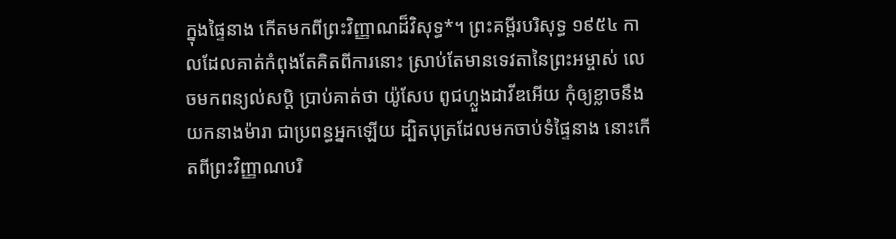ក្នុងផ្ទៃនាង កើតមកពីព្រះវិញ្ញាណដ៏វិសុទ្ធ*។ ព្រះគម្ពីរបរិសុទ្ធ ១៩៥៤ កាលដែលគាត់កំពុងតែគិតពីការនោះ ស្រាប់តែមានទេវតានៃព្រះអម្ចាស់ លេចមកពន្យល់សប្តិ ប្រាប់គាត់ថា យ៉ូសែប ពូជហ្លួងដាវីឌអើយ កុំឲ្យខ្លាចនឹងយកនាងម៉ារា ជាប្រពន្ធអ្នកឡើយ ដ្បិតបុត្រដែលមកចាប់ទំផ្ទៃនាង នោះកើតពីព្រះវិញ្ញាណបរិ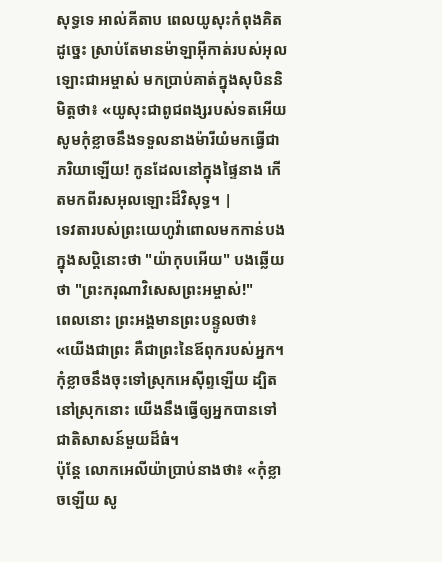សុទ្ធទេ អាល់គីតាប ពេលយូសុះកំពុងគិតដូច្នេះ ស្រាប់តែមានម៉ាឡាអ៊ីកាត់របស់អុលឡោះជាអម្ចាស់ មកប្រាប់គាត់ក្នុងសុបិននិមិត្ដថា៖ «យូសុះជាពូជពង្សរបស់ទតអើយ សូមកុំខ្លាចនឹងទទួលនាងម៉ារីយំមកធ្វើជាភរិយាឡើយ! កូនដែលនៅក្នុងផ្ទៃនាង កើតមកពីរសអុលឡោះដ៏វិសុទ្ធ។ |
ទេវតារបស់ព្រះយេហូវ៉ាពោលមកកាន់បងក្នុងសប្តិនោះថា "យ៉ាកុបអើយ" បងឆ្លើយថា "ព្រះករុណាវិសេសព្រះអម្ចាស់!"
ពេលនោះ ព្រះអង្គមានព្រះបន្ទូលថា៖ «យើងជាព្រះ គឺជាព្រះនៃឪពុករបស់អ្នក។ កុំខ្លាចនឹងចុះទៅស្រុកអេស៊ីព្ទឡើយ ដ្បិតនៅស្រុកនោះ យើងនឹងធ្វើឲ្យអ្នកបានទៅជាតិសាសន៍មួយដ៏ធំ។
ប៉ុន្តែ លោកអេលីយ៉ាប្រាប់នាងថា៖ «កុំខ្លាចឡើយ សូ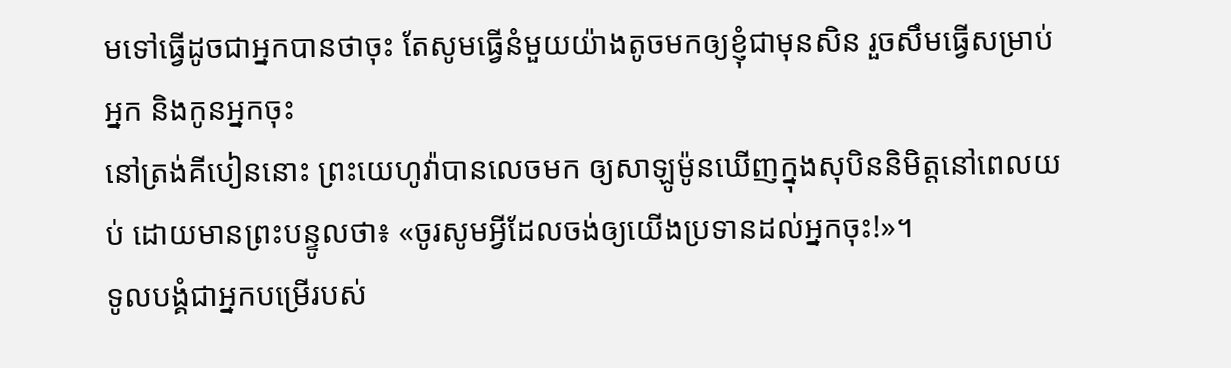មទៅធ្វើដូចជាអ្នកបានថាចុះ តែសូមធ្វើនំមួយយ៉ាងតូចមកឲ្យខ្ញុំជាមុនសិន រួចសឹមធ្វើសម្រាប់អ្នក និងកូនអ្នកចុះ
នៅត្រង់គីបៀននោះ ព្រះយេហូវ៉ាបានលេចមក ឲ្យសាឡូម៉ូនឃើញក្នុងសុបិននិមិត្តនៅពេលយប់ ដោយមានព្រះបន្ទូលថា៖ «ចូរសូមអ្វីដែលចង់ឲ្យយើងប្រទានដល់អ្នកចុះ!»។
ទូលបង្គំជាអ្នកបម្រើរបស់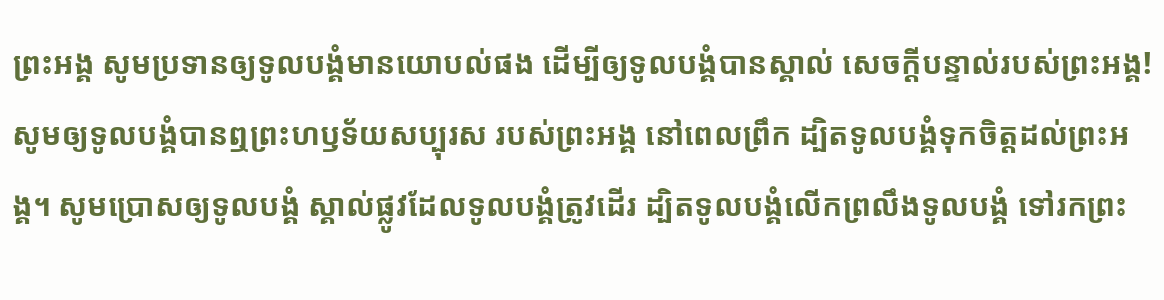ព្រះអង្គ សូមប្រទានឲ្យទូលបង្គំមានយោបល់ផង ដើម្បីឲ្យទូលបង្គំបានស្គាល់ សេចក្ដីបន្ទាល់របស់ព្រះអង្គ!
សូមឲ្យទូលបង្គំបានឮព្រះហឫទ័យសប្បុរស របស់ព្រះអង្គ នៅពេលព្រឹក ដ្បិតទូលបង្គំទុកចិត្តដល់ព្រះអង្គ។ សូមប្រោសឲ្យទូលបង្គំ ស្គាល់ផ្លូវដែលទូលបង្គំត្រូវដើរ ដ្បិតទូលបង្គំលើកព្រលឹងទូលបង្គំ ទៅរកព្រះ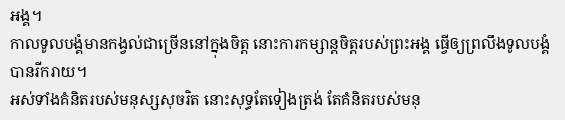អង្គ។
កាលទូលបង្គំមានកង្វល់ជាច្រើននៅក្នុងចិត្ត នោះការកម្សាន្តចិត្តរបស់ព្រះអង្គ ធ្វើឲ្យព្រលឹងទូលបង្គំបានរីករាយ។
អស់ទាំងគំនិតរបស់មនុស្សសុចរិត នោះសុទ្ធតែទៀងត្រង់ តែគំនិតរបស់មនុ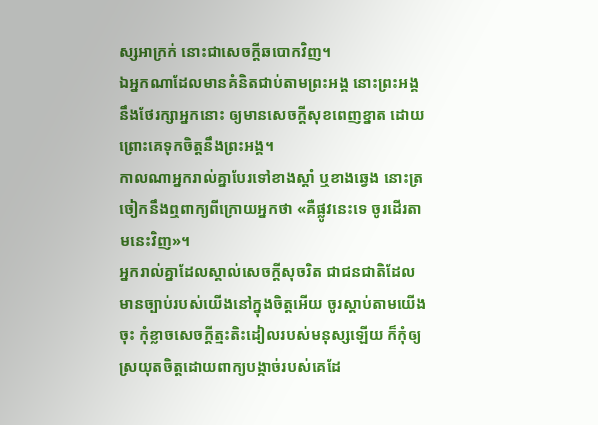ស្សអាក្រក់ នោះជាសេចក្ដីឆបោកវិញ។
ឯអ្នកណាដែលមានគំនិតជាប់តាមព្រះអង្គ នោះព្រះអង្គនឹងថែរក្សាអ្នកនោះ ឲ្យមានសេចក្ដីសុខពេញខ្នាត ដោយព្រោះគេទុកចិត្តនឹងព្រះអង្គ។
កាលណាអ្នករាល់គ្នាបែរទៅខាងស្តាំ ឬខាងឆ្វេង នោះត្រចៀកនឹងឮពាក្យពីក្រោយអ្នកថា «គឺផ្លូវនេះទេ ចូរដើរតាមនេះវិញ»។
អ្នករាល់គ្នាដែលស្គាល់សេចក្ដីសុចរិត ជាជនជាតិដែលមានច្បាប់របស់យើងនៅក្នុងចិត្តអើយ ចូរស្ដាប់តាមយើងចុះ កុំខ្លាចសេចក្ដីត្មះតិះដៀលរបស់មនុស្សឡើយ ក៏កុំឲ្យស្រយុតចិត្តដោយពាក្យបង្កាច់របស់គេដែ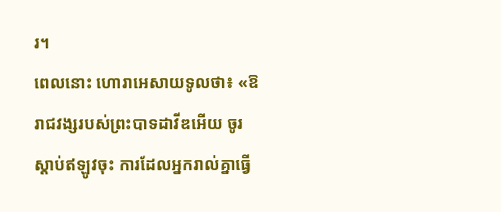រ។
ពេលនោះ ហោរាអេសាយទូលថា៖ «ឱរាជវង្សរបស់ព្រះបាទដាវីឌអើយ ចូរស្តាប់ឥឡូវចុះ ការដែលអ្នករាល់គ្នាធ្វើ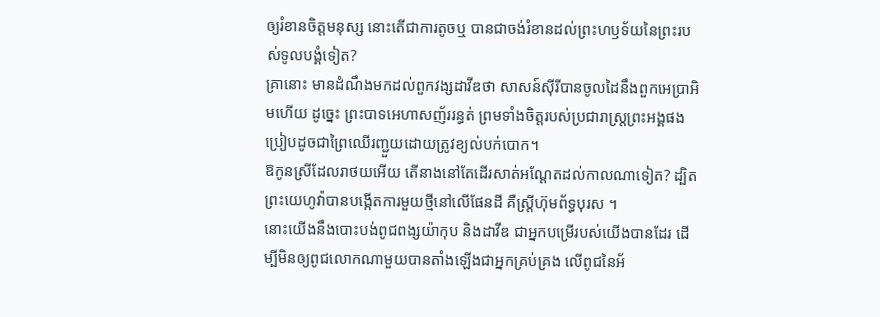ឲ្យរំខានចិត្តមនុស្ស នោះតើជាការតូចឬ បានជាចង់រំខានដល់ព្រះហឫទ័យនៃព្រះរបស់ទូលបង្គំទៀត?
គ្រានោះ មានដំណឹងមកដល់ពួកវង្សដាវីឌថា សាសន៍ស៊ីរីបានចូលដៃនឹងពួកអេប្រាអិមហើយ ដូច្នេះ ព្រះបាទអេហាសញ័ររន្ធត់ ព្រមទាំងចិត្តរបស់ប្រជារាស្ត្រព្រះអង្គផង ប្រៀបដូចជាព្រៃឈើរញ្ជួយដោយត្រូវខ្យល់បក់បោក។
ឱកូនស្រីដែលរាថយអើយ តើនាងនៅតែដើរសាត់អណ្តែតដល់កាលណាទៀត? ដ្បិតព្រះយេហូវ៉ាបានបង្កើតការមួយថ្មីនៅលើផែនដី គឺស្ត្រីហ៊ុមព័ទ្ធបុរស ។
នោះយើងនឹងបោះបង់ពូជពង្សយ៉ាកុប និងដាវីឌ ជាអ្នកបម្រើរបស់យើងបានដែរ ដើម្បីមិនឲ្យពូជលោកណាមួយបានតាំងឡើងជាអ្នកគ្រប់គ្រង លើពូជនៃអ័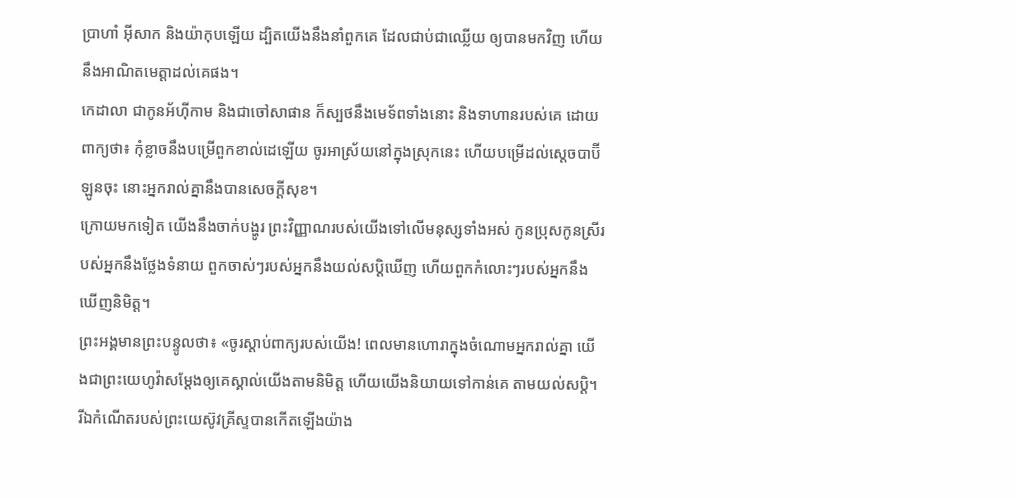ប្រាហាំ អ៊ីសាក និងយ៉ាកុបឡើយ ដ្បិតយើងនឹងនាំពួកគេ ដែលជាប់ជាឈ្លើយ ឲ្យបានមកវិញ ហើយនឹងអាណិតមេត្តាដល់គេផង។
កេដាលា ជាកូនអ័ហ៊ីកាម និងជាចៅសាផាន ក៏ស្បថនឹងមេទ័ពទាំងនោះ និងទាហានរបស់គេ ដោយពាក្យថា៖ កុំខ្លាចនឹងបម្រើពួកខាល់ដេឡើយ ចូរអាស្រ័យនៅក្នុងស្រុកនេះ ហើយបម្រើដល់ស្តេចបាប៊ីឡូនចុះ នោះអ្នករាល់គ្នានឹងបានសេចក្ដីសុខ។
ក្រោយមកទៀត យើងនឹងចាក់បង្ហូរ ព្រះវិញ្ញាណរបស់យើងទៅលើមនុស្សទាំងអស់ កូនប្រុសកូនស្រីរបស់អ្នកនឹងថ្លែងទំនាយ ពួកចាស់ៗរបស់អ្នកនឹងយល់សប្តិឃើញ ហើយពួកកំលោះៗរបស់អ្នកនឹងឃើញនិមិត្ត។
ព្រះអង្គមានព្រះបន្ទូលថា៖ «ចូរស្តាប់ពាក្យរបស់យើង! ពេលមានហោរាក្នុងចំណោមអ្នករាល់គ្នា យើងជាព្រះយេហូវ៉ាសម្ដែងឲ្យគេស្គាល់យើងតាមនិមិត្ត ហើយយើងនិយាយទៅកាន់គេ តាមយល់សប្តិ។
រីឯកំណើតរបស់ព្រះយេស៊ូវគ្រីស្ទបានកើតឡើងយ៉ាង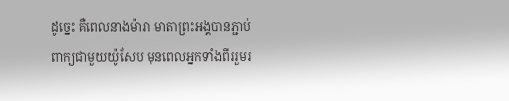ដូច្នេះ គឺពេលនាងម៉ារា មាតាព្រះអង្គបានភ្ជាប់ពាក្យជាមួយយ៉ូសែប មុនពេលអ្នកទាំងពីររួមរ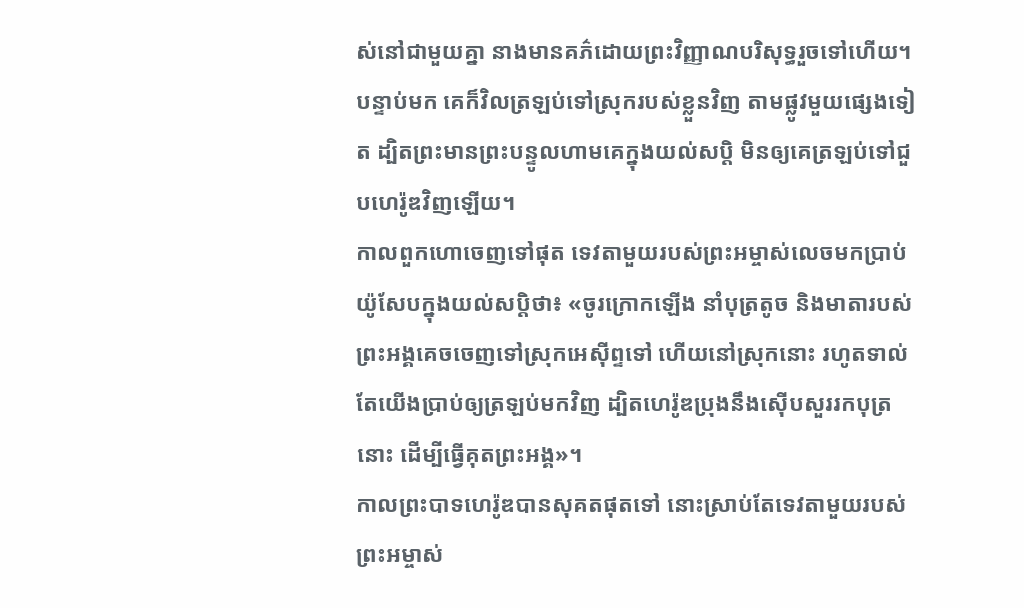ស់នៅជាមួយគ្នា នាងមានគភ៌ដោយព្រះវិញ្ញាណបរិសុទ្ធរួចទៅហើយ។
បន្ទាប់មក គេក៏វិលត្រឡប់ទៅស្រុករបស់ខ្លួនវិញ តាមផ្លូវមួយផ្សេងទៀត ដ្បិតព្រះមានព្រះបន្ទូលហាមគេក្នុងយល់សប្តិ មិនឲ្យគេត្រឡប់ទៅជួបហេរ៉ូឌវិញឡើយ។
កាលពួកហោចេញទៅផុត ទេវតាមួយរបស់ព្រះអម្ចាស់លេចមកប្រាប់យ៉ូសែបក្នុងយល់សប្តិថា៖ «ចូរក្រោកឡើង នាំបុត្រតូច និងមាតារបស់ព្រះអង្គគេចចេញទៅស្រុកអេស៊ីព្ទទៅ ហើយនៅស្រុកនោះ រហូតទាល់តែយើងប្រាប់ឲ្យត្រឡប់មកវិញ ដ្បិតហេរ៉ូឌប្រុងនឹងស៊ើបសួររកបុត្រនោះ ដើម្បីធ្វើគុតព្រះអង្គ»។
កាលព្រះបាទហេរ៉ូឌបានសុគតផុតទៅ នោះស្រាប់តែទេវតាមួយរបស់ព្រះអម្ចាស់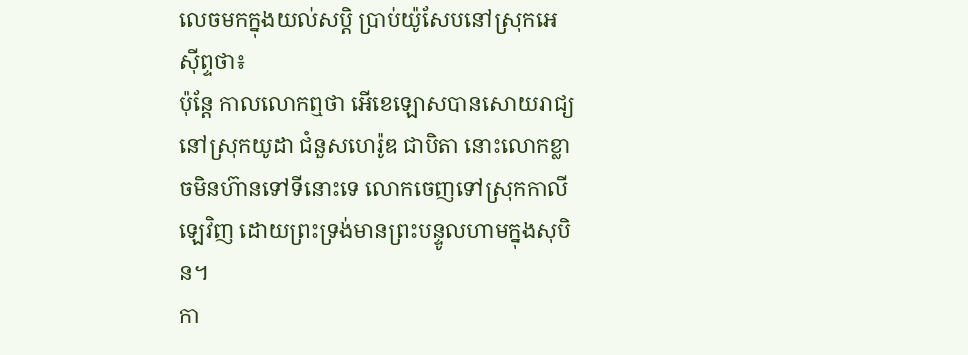លេចមកក្នុងយល់សប្តិ ប្រាប់យ៉ូសែបនៅស្រុកអេស៊ីព្ទថា៖
ប៉ុន្តែ កាលលោកឮថា អើខេឡោសបានសោយរាជ្យនៅស្រុកយូដា ជំនួសហេរ៉ូឌ ជាបិតា នោះលោកខ្លាចមិនហ៊ានទៅទីនោះទេ លោកចេញទៅស្រុកកាលីឡេវិញ ដោយព្រះទ្រង់មានព្រះបន្ទូលហាមក្នុងសុបិន។
កា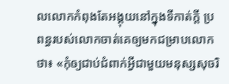លលោកកំពុងតែអង្គុយនៅក្នុងទីកាត់ក្តី ប្រពន្ធរបស់លោកចាត់គេឲ្យមកជម្រាបលោកថា៖ «កុំឲ្យជាប់ជំពាក់អ្វីជាមួយមនុស្សសុចរិ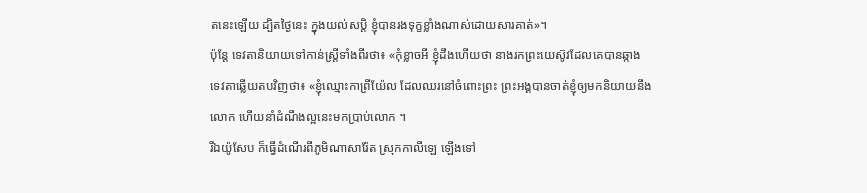តនេះឡើយ ដ្បិតថ្ងៃនេះ ក្នុងយល់សប្ដិ ខ្ញុំបានរងទុក្ខខ្លាំងណាស់ដោយសារគាត់»។
ប៉ុន្តែ ទេវតានិយាយទៅកាន់ស្ត្រីទាំងពីរថា៖ «កុំខ្លាចអី ខ្ញុំដឹងហើយថា នាងរកព្រះយេស៊ូវដែលគេបានឆ្កាង
ទេវតាឆ្លើយតបវិញថា៖ «ខ្ញុំឈ្មោះកាព្រីយ៉ែល ដែលឈរនៅចំពោះព្រះ ព្រះអង្គបានចាត់ខ្ញុំឲ្យមកនិយាយនឹងលោក ហើយនាំដំណឹងល្អនេះមកប្រាប់លោក ។
រីឯយ៉ូសែប ក៏ធ្វើដំណើរពីភូមិណាសារ៉ែត ស្រុកកាលីឡេ ឡើងទៅ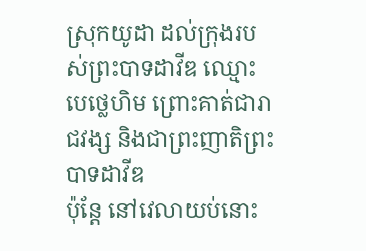ស្រុកយូដា ដល់ក្រុងរបស់ព្រះបាទដាវីឌ ឈ្មោះបេថ្លេហិម ព្រោះគាត់ជារាជវង្ស និងជាព្រះញាតិព្រះបាទដាវីឌ
ប៉ុន្តែ នៅវេលាយប់នោះ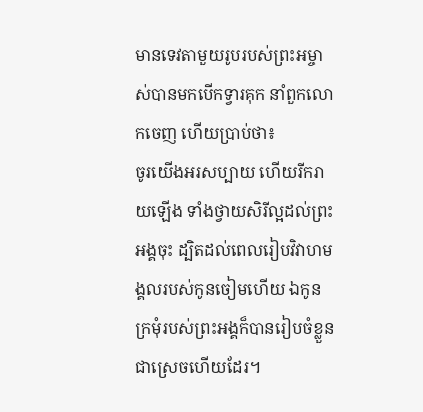មានទេវតាមួយរូបរបស់ព្រះអម្ចាស់បានមកបើកទ្វារគុក នាំពួកលោកចេញ ហើយប្រាប់ថា៖
ចូរយើងអរសប្បាយ ហើយរីករាយឡើង ទាំងថ្វាយសិរីល្អដល់ព្រះអង្គចុះ ដ្បិតដល់ពេលរៀបវិវាហមង្គលរបស់កូនចៀមហើយ ឯកូនក្រមុំរបស់ព្រះអង្គក៏បានរៀបចំខ្លួនជាស្រេចហើយដែរ។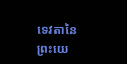ទេវតានៃព្រះយេ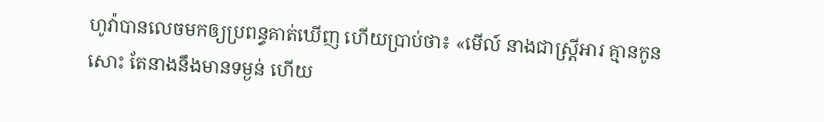ហូវ៉ាបានលេចមកឲ្យប្រពន្ធគាត់ឃើញ ហើយប្រាប់ថា៖ «មើល៍ នាងជាស្ត្រីអារ គ្មានកូនសោះ តែនាងនឹងមានទម្ងន់ ហើយ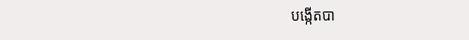បង្កើតបា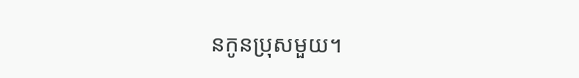នកូនប្រុសមួយ។